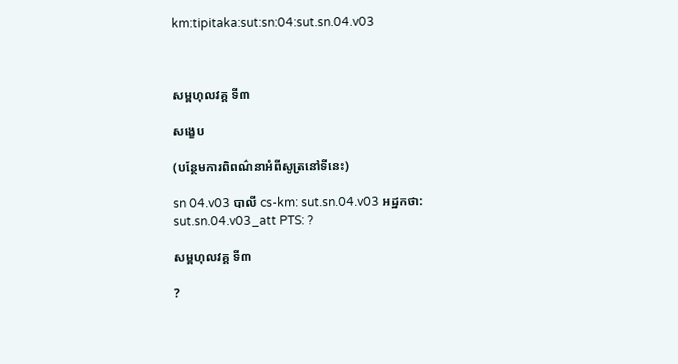km:tipitaka:sut:sn:04:sut.sn.04.v03



សម្ពហុលវគ្គ ទី៣

សង្ខេប

(បន្ថែមការពិពណ៌នាអំពីសូត្រនៅទីនេះ)

sn 04.v03 បាលី cs-km: sut.sn.04.v03 អដ្ឋកថា: sut.sn.04.v03_att PTS: ?

សម្ពហុលវគ្គ ទី៣

?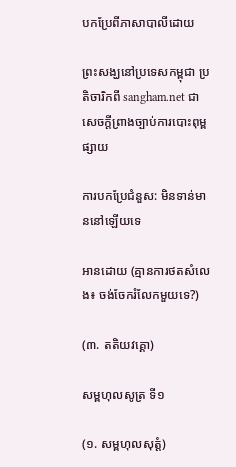បកប្រែពីភាសាបាលីដោយ

ព្រះសង្ឃនៅប្រទេសកម្ពុជា ប្រតិចារិកពី sangham.net ជាសេចក្តីព្រាងច្បាប់ការបោះពុម្ពផ្សាយ

ការបកប្រែជំនួស: មិនទាន់មាននៅឡើយទេ

អានដោយ (គ្មានការថតសំលេង៖ ចង់ចែករំលែកមួយទេ?)

(៣. តតិយវគ្គោ)

សម្ពហុលសូត្រ ទី១

(១. សម្ពហុលសុត្តំ)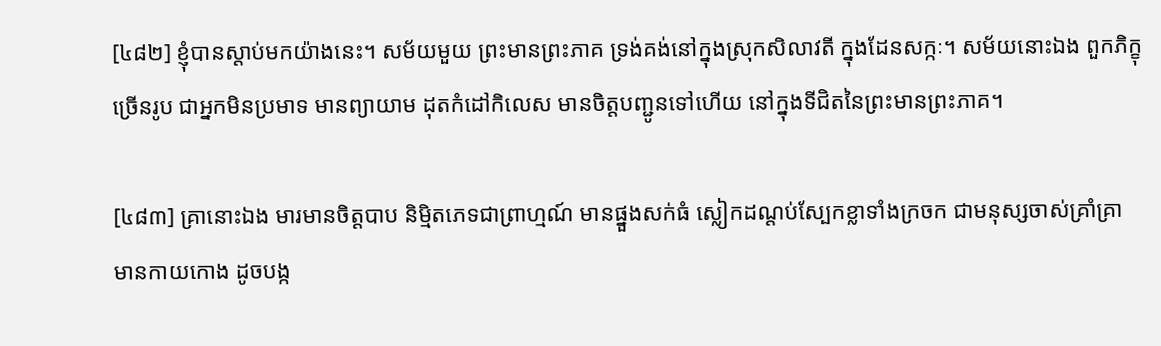[៤៨២] ខ្ញុំបានស្តាប់មកយ៉ាងនេះ។ សម័យមួយ ព្រះមានព្រះភាគ ទ្រង់គង់នៅក្នុងស្រុកសិលាវតី ក្នុងដែនសក្កៈ។ សម័យនោះឯង ពួកភិក្ខុច្រើនរូប ជាអ្នកមិនប្រមាទ មានព្យាយាម ដុតកំដៅកិលេស មានចិត្តបញ្ជូនទៅហើយ នៅក្នុងទីជិតនៃព្រះមានព្រះភាគ។

[៤៨៣] គ្រានោះឯង មារមានចិត្តបាប និម្មិតភេទជាព្រាហ្មណ៍ មានផ្នួងសក់ធំ ស្លៀកដណ្តប់ស្បែកខ្លាទាំងក្រចក ជាមនុស្សចាស់គ្រាំគ្រា មានកាយកោង ដូចបង្ក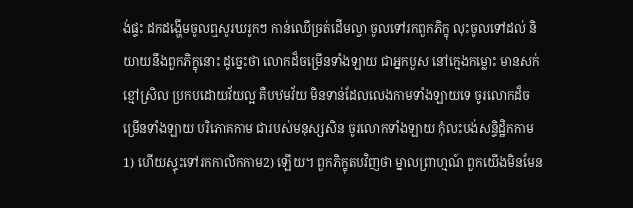ង់ផ្ទះ ដកដង្ហើមចូលឮសូរឃរូកៗ កាន់ឈើច្រត់ដើមល្វា ចូលទៅរកពួកភិក្ខុ លុះចូលទៅដល់ និយាយនឹងពួកភិក្ខុនោះ ដូច្នេះថា លោកដ៏ចម្រើនទាំងឡាយ ជាអ្នកបួស នៅក្មេងកម្លោះ មានសក់ខ្មៅស្រិល ប្រកបដោយវ័យល្អ គឺបឋមវ័យ មិនទាន់ដែលលេងកាមទាំងឡាយទេ ចូរលោកដ៏ចម្រើនទាំងឡាយ បរិភោគកាម ជារបស់មនុស្សសិន ចូរលោកទាំងឡាយ កុំលះបង់សន្ទិដ្ឋិកកាម1) ហើយស្ទុះទៅរកកាលិកកាម2) ឡើយ។ ពួកភិក្ខុតបវិញថា ម្នាលព្រាហ្មណ៍ ពួកយើងមិនមែន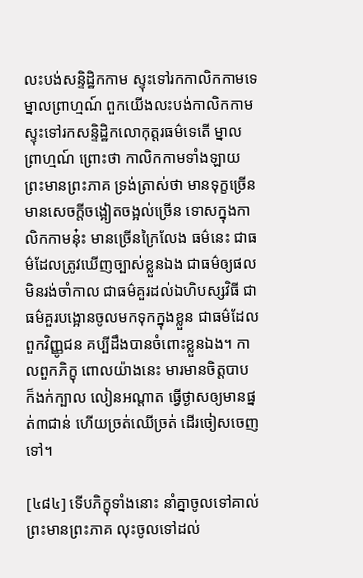លះបង់សន្ទិដ្ឋិកកាម ស្ទុះទៅរកកាលិកកាមទេ ម្នាលព្រាហ្មណ៍ ពួកយើងលះបង់កាលិកកាម ស្ទុះទៅរកសន្ទិដ្ឋិកលោកុត្តរធម៌ទេតើ ម្នាលព្រាហ្មណ៍ ព្រោះថា កាលិកកាមទាំងឡាយ ព្រះមានព្រះភាគ ទ្រង់ត្រាស់ថា មានទុក្ខច្រើន មានសេចក្តីចង្អៀតចង្អល់ច្រើន ទោសក្នុងកាលិកកាមនុ៎ះ មានច្រើនក្រៃលែង ធម៌នេះ ជាធម៌ដែលត្រូវឃើញច្បាស់ខ្លួនឯង ជាធម៌ឲ្យផលមិនរង់ចាំកាល ជាធម៌គួរដល់ឯហិបស្សវិធី ជាធម៌គួរបង្អោនចូលមកទុកក្នុងខ្លួន ជាធម៌ដែលពួកវិញ្ញូជន គប្បីដឹងបានចំពោះខ្លួនឯង។ កាលពួកភិក្ខុ ពោលយ៉ាងនេះ មារមានចិត្តបាប ក៏ងក់ក្បាល លៀនអណ្តាត ធ្វើថ្ងាសឲ្យមានផ្នត់៣ជាន់ ហើយច្រត់ឈើច្រត់ ដើរចៀសចេញទៅ។

[៤៨៤] ទើបភិក្ខុទាំងនោះ នាំគ្នាចូលទៅគាល់ព្រះមានព្រះភាគ លុះចូលទៅដល់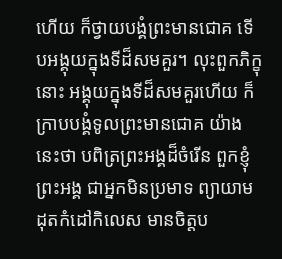ហើយ ក៏ថ្វាយបង្គំព្រះមានជោគ ទើបអង្គុយក្នុងទីដ៏សមគួរ។ លុះពួកភិក្ខុនោះ អង្គុយក្នុងទីដ៏សមគួរហើយ ក៏ក្រាបបង្គំទូលព្រះមានជោគ យ៉ាងនេះថា បពិត្រព្រះអង្គដ៏ចំរើន ពួកខ្ញុំព្រះអង្គ ជាអ្នកមិនប្រមាទ ព្យាយាមដុតកំដៅកិលេស មានចិត្តប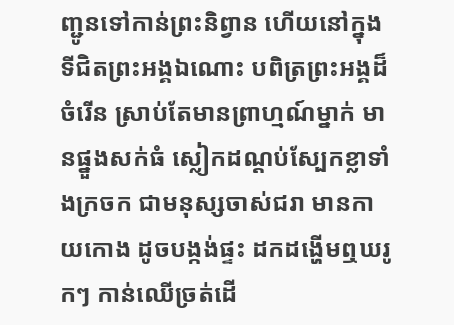ញ្ជូនទៅកាន់ព្រះនិព្វាន ហើយនៅក្នុងទីជិតព្រះអង្គឯណោះ បពិត្រព្រះអង្គដ៏ចំរើន ស្រាប់តែមានព្រាហ្មណ៍ម្នាក់ មានផ្នួងសក់ធំ ស្លៀកដណ្តប់ស្បែកខ្លាទាំងក្រចក ជាមនុស្សចាស់ជរា មានកាយកោង ដូចបង្កង់ផ្ទះ ដកដង្ហើមឮឃរូកៗ កាន់ឈើច្រត់ដើ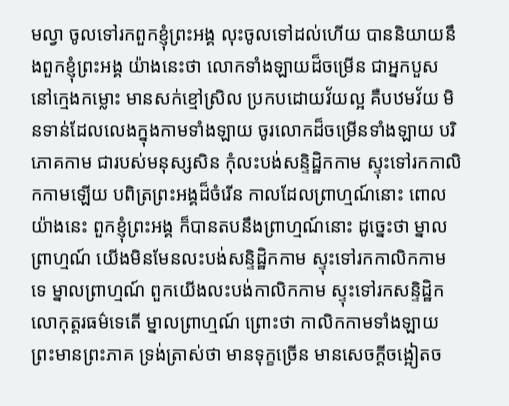មល្វា ចូលទៅរកពួកខ្ញុំព្រះអង្គ លុះចូលទៅដល់ហើយ បាននិយាយនឹងពួកខ្ញុំព្រះអង្គ យ៉ាងនេះថា លោកទាំងឡាយដ៏ចម្រើន ជាអ្នកបួស នៅក្មេងកម្លោះ មានសក់ខ្មៅស្រិល ប្រកបដោយវ័យល្អ គឺបឋមវ័យ មិនទាន់ដែលលេងក្នុងកាមទាំងឡាយ ចូរលោកដ៏ចម្រើនទាំងឡាយ បរិភោគកាម ជារបស់មនុស្សសិន កុំលះបង់សន្ទិដ្ឋិកកាម ស្ទុះទៅរកកាលិកកាមឡើយ បពិត្រព្រះអង្គដ៏ចំរើន កាលដែលព្រាហ្មណ៍នោះ ពោលយ៉ាងនេះ ពួកខ្ញុំព្រះអង្គ ក៏បានតបនឹងព្រាហ្មណ៍នោះ ដូច្នេះថា ម្នាលព្រាហ្មណ៍ យើងមិនមែនលះបង់សន្ទិដ្ឋិកកាម ស្ទុះទៅរកកាលិកកាមទេ ម្នាលព្រាហ្មណ៍ ពួកយើងលះបង់កាលិកកាម ស្ទុះទៅរកសន្ទិដ្ឋិកលោកុត្តរធម៌ទេតើ ម្នាលព្រាហ្មណ៍ ព្រោះថា កាលិកកាមទាំងឡាយ ព្រះមានព្រះភាគ ទ្រង់ត្រាស់ថា មានទុក្ខច្រើន មានសេចក្តីចង្អៀតច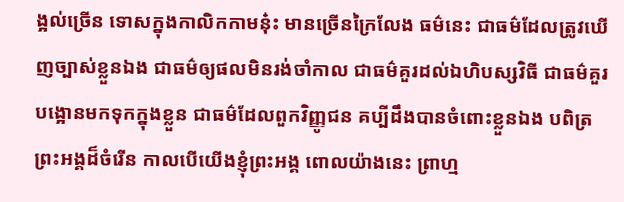ង្អល់ច្រើន ទោសក្នុងកាលិកកាមនុ៎ះ មានច្រើនក្រៃលែង ធម៌នេះ ជាធម៌ដែលត្រូវឃើញច្បាស់ខ្លួនឯង ជាធម៌ឲ្យផលមិនរង់ចាំកាល ជាធម៌គួរដល់ឯហិបស្សវិធី ជាធម៌គួរបង្អោនមកទុកក្នុងខ្លួន ជាធម៌ដែលពួកវិញ្ញូជន គប្បីដឹងបានចំពោះខ្លួនឯង បពិត្រព្រះអង្គដ៏ចំរើន កាលបើយើងខ្ញុំព្រះអង្គ ពោលយ៉ាងនេះ ព្រាហ្ម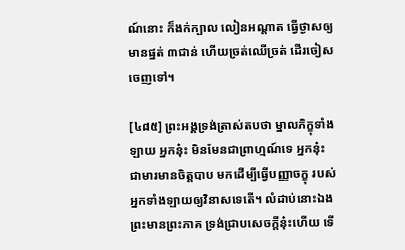ណ៍នោះ ក៏ងក់ក្បាល លៀនអណ្តាត ធ្វើថ្ងាសឲ្យមានផ្នត់ ៣ជាន់ ហើយច្រត់ឈើច្រត់ ដើរចៀសចេញទៅ។

[៤៨៥] ព្រះអង្គទ្រង់ត្រាស់តបថា ម្នាលភិក្ខុទាំងឡាយ អ្នកនុ៎ះ មិនមែនជាព្រាហ្មណ៍ទេ អ្នកនុ៎ះ ជាមារមានចិត្តបាប មកដើម្បីធ្វើបញ្ញាចក្ខុ របស់អ្នកទាំងឡាយឲ្យវិនាសទេតើ។ លំដាប់នោះឯង ព្រះមានព្រះភាគ ទ្រង់ជ្រាបសេចក្តីនុ៎ះហើយ ទើ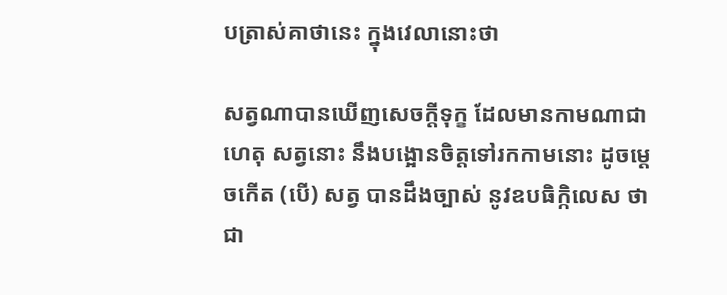បត្រាស់គាថានេះ ក្នុងវេលានោះថា

សត្វណាបានឃើញសេចក្តីទុក្ខ ដែលមានកាមណាជាហេតុ សត្វនោះ នឹងបង្អោនចិត្តទៅរកកាមនោះ ដូចម្តេចកើត (បើ) សត្វ បានដឹងច្បាស់ នូវឧបធិកិ្កលេស ថាជា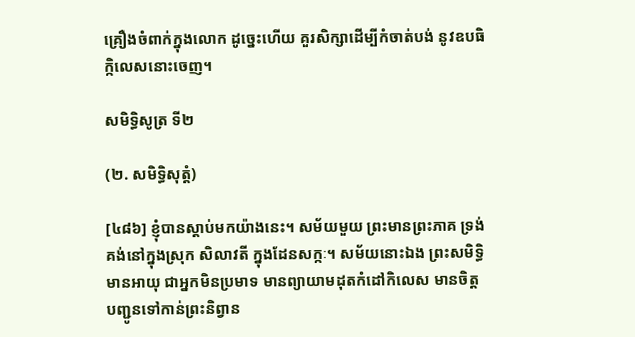គ្រឿងចំពាក់ក្នុងលោក ដូច្នេះហើយ គួរសិក្សាដើម្បីកំចាត់បង់ នូវឧបធិក្កិលេសនោះចេញ។

សមិទ្ធិសូត្រ ទី២

(២. សមិទ្ធិសុត្តំ)

[៤៨៦] ខ្ញុំបានស្តាប់មកយ៉ាងនេះ។ សម័យមួយ ព្រះមានព្រះភាគ ទ្រង់គង់នៅក្នុងស្រុក សិលាវតី ក្នុងដែនសក្កៈ។ សម័យនោះឯង ព្រះសមិទ្ធិមានអាយុ ជាអ្នកមិនប្រមាទ មានព្យាយាមដុតកំដៅកិលេស មានចិត្តបញ្ជូនទៅកាន់ព្រះនិព្វាន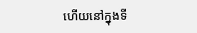ហើយនៅក្នុងទី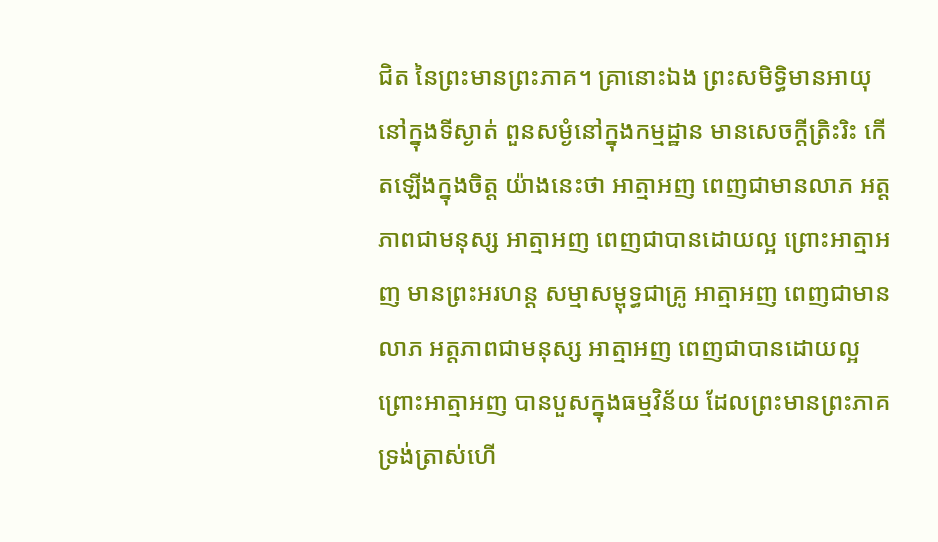ជិត នៃព្រះមានព្រះភាគ។ គ្រានោះឯង ព្រះសមិទ្ធិមានអាយុ នៅក្នុងទីស្ងាត់ ពួនសម្ងំនៅក្នុងកម្មដ្ឋាន មានសេចក្តីត្រិះរិះ កើតឡើងក្នុងចិត្ត យ៉ាងនេះថា អាត្មាអញ ពេញជាមានលាភ អត្តភាពជាមនុស្ស អាត្មាអញ ពេញជាបានដោយល្អ ព្រោះអាត្មាអញ មានព្រះអរហន្ត សម្មាសម្ពុទ្ធជាគ្រូ អាត្មាអញ ពេញជាមានលាភ អត្តភាពជាមនុស្ស អាត្មាអញ ពេញជាបានដោយល្អ ព្រោះអាត្មាអញ បានបួសក្នុងធម្មវិន័យ ដែលព្រះមានព្រះភាគ ទ្រង់ត្រាស់ហើ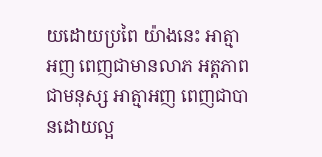យដោយប្រពៃ យ៉ាងនេះ អាត្មាអញ ពេញជាមានលាភ អត្តភាពជាមនុស្ស អាត្មាអញ ពេញជាបានដោយល្អ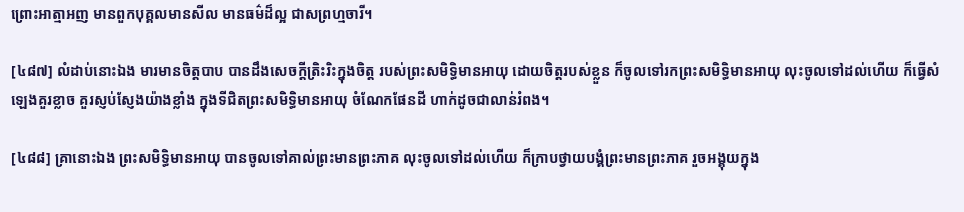ព្រោះអាត្មាអញ មានពួកបុគ្គលមានសីល មានធម៌ដ៏ល្អ ជាសព្រហ្មចារី។

[៤៨៧] លំដាប់នោះឯង មារមានចិត្តបាប បានដឹងសេចក្តីត្រិះរិះក្នុងចិត្ត របស់ព្រះសមិទ្ធិមានអាយុ ដោយចិត្តរបស់ខ្លួន ក៏ចូលទៅរកព្រះសមិទ្ធិមានអាយុ លុះចូលទៅដល់ហើយ ក៏ធ្វើសំឡេងគួរខ្លាច គួរស្ញប់ស្ញែងយ៉ាងខ្លាំង ក្នុងទីជិតព្រះសមិទ្ធិមានអាយុ ចំណែកផែនដី ហាក់ដូចជាលាន់រំពង។

[៤៨៨] គ្រានោះឯង ព្រះសមិទ្ធិមានអាយុ បានចូលទៅគាល់ព្រះមានព្រះភាគ លុះចូលទៅដល់ហើយ ក៏ក្រាបថ្វាយបង្គំព្រះមានព្រះភាគ រួចអង្គុយក្នុង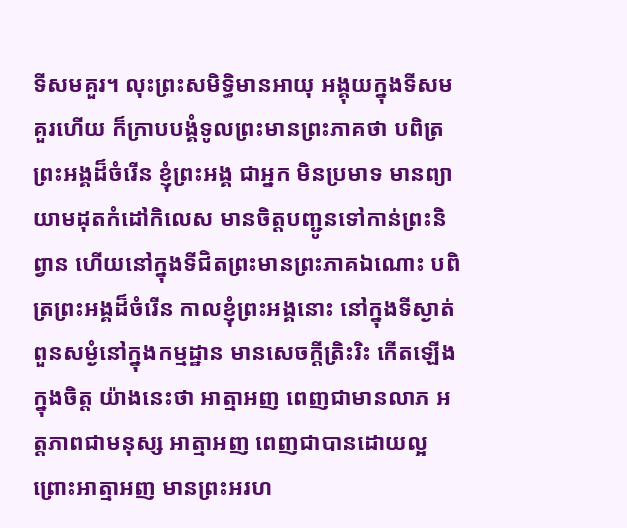ទីសមគួរ។ លុះព្រះសមិទ្ធិមានអាយុ អង្គុយក្នុងទីសមគួរហើយ ក៏ក្រាបបង្គំទូលព្រះមានព្រះភាគថា បពិត្រព្រះអង្គដ៏ចំរើន ខ្ញុំព្រះអង្គ ជាអ្នក មិនប្រមាទ មានព្យាយាមដុតកំដៅកិលេស មានចិត្តបញ្ជូនទៅកាន់ព្រះនិព្វាន ហើយនៅក្នុងទីជិតព្រះមានព្រះភាគឯណោះ បពិត្រព្រះអង្គដ៏ចំរើន កាលខ្ញុំព្រះអង្គនោះ នៅក្នុងទីស្ងាត់ ពួនសម្ងំនៅក្នុងកម្មដ្ឋាន មានសេចក្តីត្រិះរិះ កើតឡើងក្នុងចិត្ត យ៉ាងនេះថា អាត្មាអញ ពេញជាមានលាភ អត្តភាពជាមនុស្ស អាត្មាអញ ពេញជាបានដោយល្អ ព្រោះអាត្មាអញ មានព្រះអរហ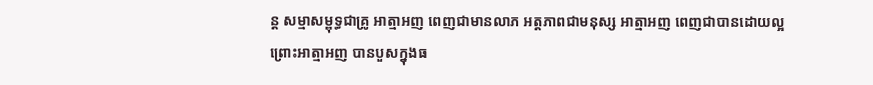ន្ត សម្មាសម្ពុទ្ធជាគ្រូ អាត្មាអញ ពេញជាមានលាភ អត្តភាពជាមនុស្ស អាត្មាអញ ពេញជាបានដោយល្អ ព្រោះអាត្មាអញ បានបួសក្នុងធ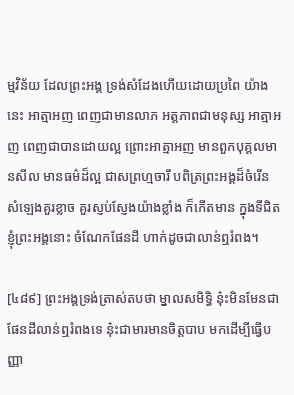ម្មវិន័យ ដែលព្រះអង្គ ទ្រង់សំដែងហើយដោយប្រពៃ យ៉ាងនេះ អាត្មាអញ ពេញជាមានលាភ អត្តភាពជាមនុស្ស អាត្មាអញ ពេញជាបានដោយល្អ ព្រោះអាត្មាអញ មានពួកបុគ្គលមានសីល មានធម៌ដ៏ល្អ ជាសព្រហ្មចារី បពិត្រព្រះអង្គដ៏ចំរើន សំឡេងគួរខ្លាច គួរស្ញប់ស្ញែងយ៉ាងខ្លាំង ក៏កើតមាន ក្នុងទីជិតខ្ញុំព្រះអង្គនោះ ចំណែកផែនដី ហាក់ដូចជាលាន់ឮរំពង។

[៤៨៩] ព្រះអង្គទ្រង់ត្រាស់តបថា ម្នាលសមិទ្ធិ នុ៎ះមិនមែនជាផែនដីលាន់ឮរំពងទេ នុ៎ះជាមារមានចិត្តបាប មកដើម្បីធ្វើបញ្ញា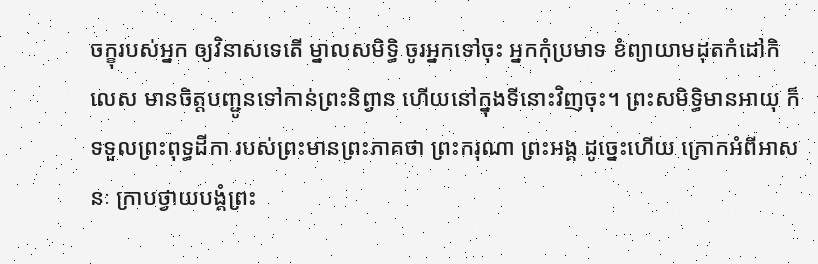ចក្ខុរបស់អ្នក ឲ្យវិនាសទេតើ ម្នាលសមិទ្ធិ ចូរអ្នកទៅចុះ អ្នកកុំប្រមាទ ខំព្យាយាមដុតកំដៅកិលេស មានចិត្តបញ្ជូនទៅកាន់ព្រះនិព្វាន ហើយនៅក្នុងទីនោះវិញចុះ។ ព្រះសមិទ្ធិមានអាយុ ក៏ទទួលព្រះពុទ្ធដីកា របស់ព្រះមានព្រះភាគថា ព្រះករុណា ព្រះអង្គ ដូច្នេះហើយ ក្រោកអំពីអាសនៈ ក្រាបថ្វាយបង្គំព្រះ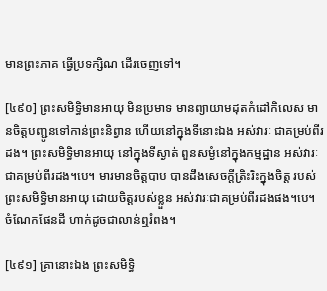មានព្រះភាគ ធ្វើប្រទក្សិណ ដើរចេញទៅ។

[៤៩០] ព្រះសមិទ្ធិមានអាយុ មិនប្រមាទ មានព្យាយាមដុតកំដៅកិលេស មានចិត្តបញ្ជូនទៅកាន់ព្រះនិព្វាន ហើយនៅក្នុងទីនោះឯង អស់វារៈ ជាគម្រប់ពីរដង។ ព្រះសមិទ្ធិមានអាយុ នៅក្នុងទីស្ងាត់ ពួនសម្ងំនៅក្នុងកម្មដ្ឋាន អស់វារៈ ជាគម្រប់ពីរដង។បេ។ មារមានចិត្តបាប បានដឹងសេចក្តីត្រិះរិះក្នុងចិត្ត របស់ព្រះសមិទ្ធិមានអាយុ ដោយចិត្តរបស់ខ្លួន អស់វារៈជាគម្រប់ពីរដងផង។បេ។ ចំណែកផែនដី ហាក់ដូចជាលាន់ឮរំពង។

[៤៩១] គ្រានោះឯង ព្រះសមិទ្ធិ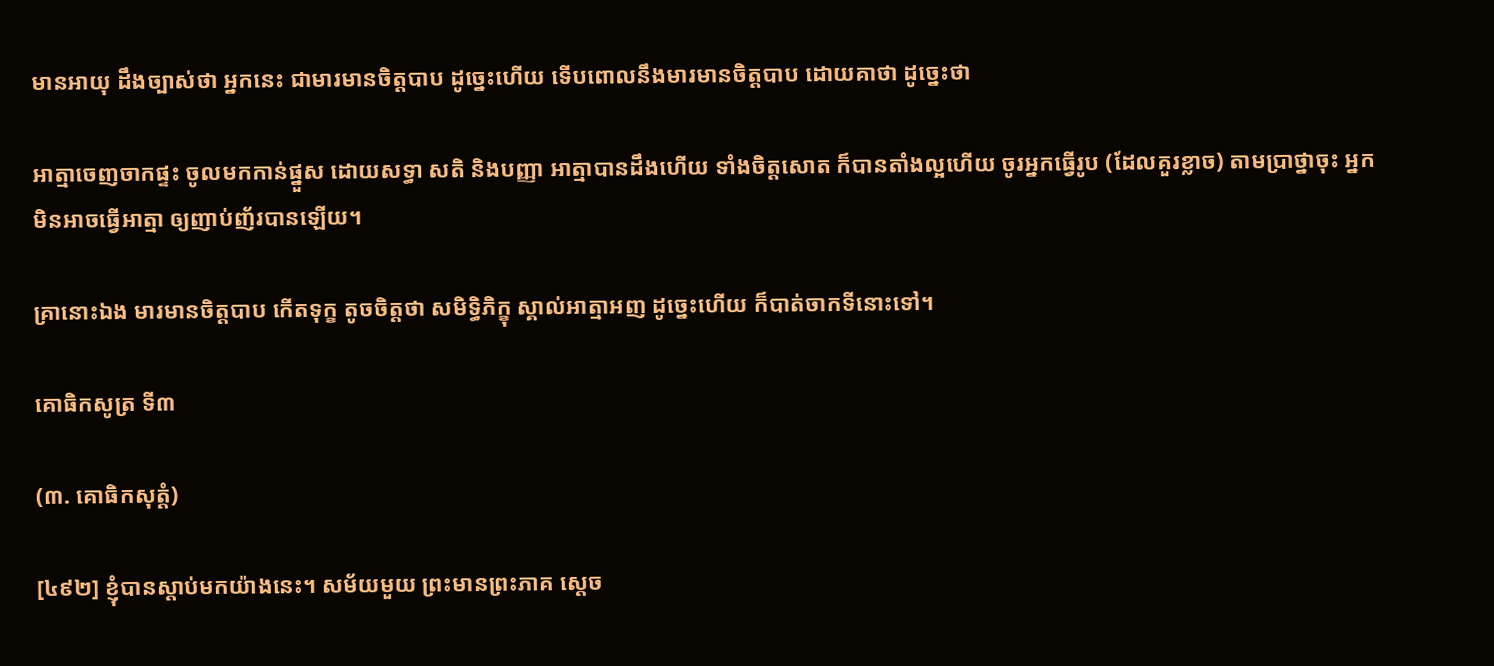មានអាយុ ដឹងច្បាស់ថា អ្នកនេះ ជាមារមានចិត្តបាប ដូច្នេះហើយ ទើបពោលនឹងមារមានចិត្តបាប ដោយគាថា ដូច្នេះថា

អាត្មាចេញចាកផ្ទះ ចូលមកកាន់ផ្នួស ដោយសទ្ធា សតិ និងបញ្ញា អាត្មាបានដឹងហើយ ទាំងចិត្តសោត ក៏បានតាំងល្អហើយ ចូរអ្នកធ្វើរូប (ដែលគួរខ្លាច) តាមប្រាថ្នាចុះ អ្នកមិនអាចធ្វើអាត្មា ឲ្យញាប់ញ័របានឡើយ។

គ្រានោះឯង មារមានចិត្តបាប កើតទុក្ខ តូចចិត្តថា សមិទ្ធិភិក្ខុ ស្គាល់អាត្មាអញ ដូច្នេះហើយ ក៏បាត់ចាកទីនោះទៅ។

គោធិកសូត្រ ទី៣

(៣. គោធិកសុត្តំ)

[៤៩២] ខ្ញុំបានស្តាប់មកយ៉ាងនេះ។ សម័យមួយ ព្រះមានព្រះភាគ ស្តេច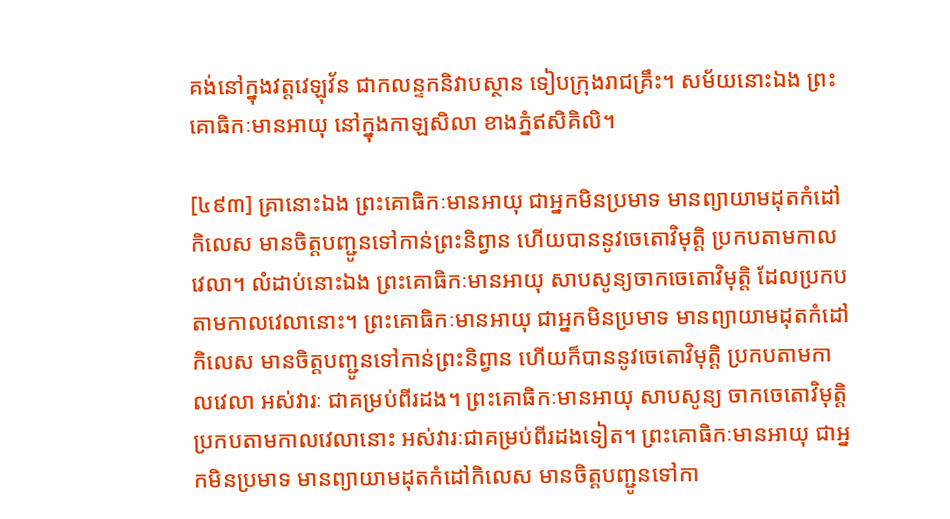គង់នៅក្នុងវត្តវេឡុវ័ន ជាកលន្ទកនិវាបស្ថាន ទៀបក្រុងរាជគ្រឹះ។ សម័យនោះឯង ព្រះគោធិកៈមានអាយុ នៅក្នុងកាឡសិលា ខាងភ្នំឥសិគិលិ។

[៤៩៣] គ្រានោះឯង ព្រះគោធិកៈមានអាយុ ជាអ្នកមិនប្រមាទ មានព្យាយាមដុតកំដៅកិលេស មានចិត្តបញ្ជូនទៅកាន់ព្រះនិព្វាន ហើយបាននូវចេតោវិមុត្តិ ប្រកបតាមកាលវេលា។ លំដាប់នោះឯង ព្រះគោធិកៈមានអាយុ សាបសូន្យចាកចេតោវិមុត្តិ ដែលប្រកបតាមកាលវេលានោះ។ ព្រះគោធិកៈមានអាយុ ជាអ្នកមិនប្រមាទ មានព្យាយាមដុតកំដៅកិលេស មានចិត្តបញ្ជូនទៅកាន់ព្រះនិព្វាន ហើយក៏បាននូវចេតោវិមុត្តិ ប្រកបតាមកាលវេលា អស់វារៈ ជាគម្រប់ពីរដង។ ព្រះគោធិកៈមានអាយុ សាបសូន្យ ចាកចេតោវិមុត្តិ ប្រកបតាមកាលវេលានោះ អស់វារៈជាគម្រប់ពីរដងទៀត។ ព្រះគោធិកៈមានអាយុ ជាអ្នកមិនប្រមាទ មានព្យាយាមដុតកំដៅកិលេស មានចិត្តបញ្ជូនទៅកា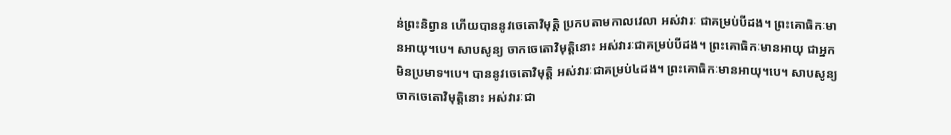ន់ព្រះនិព្វាន ហើយបាននូវចេតោវិមុត្តិ ប្រកបតាមកាលវេលា អស់វារៈ ជាគម្រប់បីដង។ ព្រះគោធិកៈមានអាយុ។បេ។ សាបសូន្យ ចាកចេតោវិមុត្តិនោះ អស់វារៈជាគម្រប់បីដង។ ព្រះគោធិកៈមានអាយុ ជាអ្នកមិនប្រមាទ។បេ។ បាននូវចេតោវិមុត្តិ អស់វារៈជាគម្រប់៤ដង។ ព្រះគោធិកៈមានអាយុ។បេ។ សាបសូន្យចាកចេតោវិមុត្តិនោះ អស់វារៈជា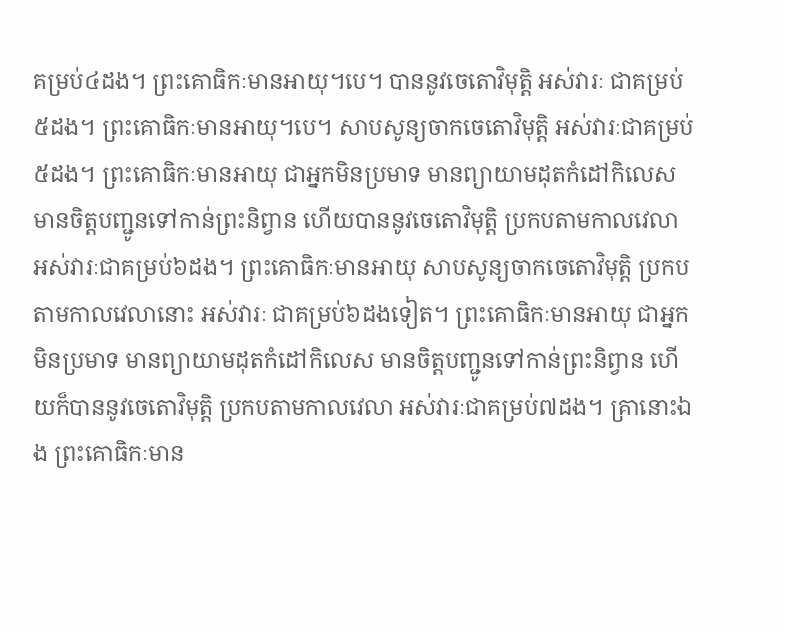គម្រប់៤ដង។ ព្រះគោធិកៈមានអាយុ។បេ។ បាននូវចេតោវិមុត្តិ អស់វារៈ ជាគម្រប់៥ដង។ ព្រះគោធិកៈមានអាយុ។បេ។ សាបសូន្យចាកចេតោវិមុត្តិ អស់វារៈជាគម្រប់៥ដង។ ព្រះគោធិកៈមានអាយុ ជាអ្នកមិនប្រមាទ មានព្យាយាមដុតកំដៅកិលេស មានចិត្តបញ្ជូនទៅកាន់ព្រះនិព្វាន ហើយបាននូវចេតោវិមុត្តិ ប្រកបតាមកាលវេលា អស់វារៈជាគម្រប់៦ដង។ ព្រះគោធិកៈមានអាយុ សាបសូន្យចាកចេតោវិមុត្តិ ប្រកបតាមកាលវេលានោះ អស់វារៈ ជាគម្រប់៦ដងទៀត។ ព្រះគោធិកៈមានអាយុ ជាអ្នកមិនប្រមាទ មានព្យាយាមដុតកំដៅកិលេស មានចិត្តបញ្ជូនទៅកាន់ព្រះនិព្វាន ហើយក៏បាននូវចេតោវិមុត្តិ ប្រកបតាមកាលវេលា អស់វារៈជាគម្រប់៧ដង។ គ្រានោះឯង ព្រះគោធិកៈមាន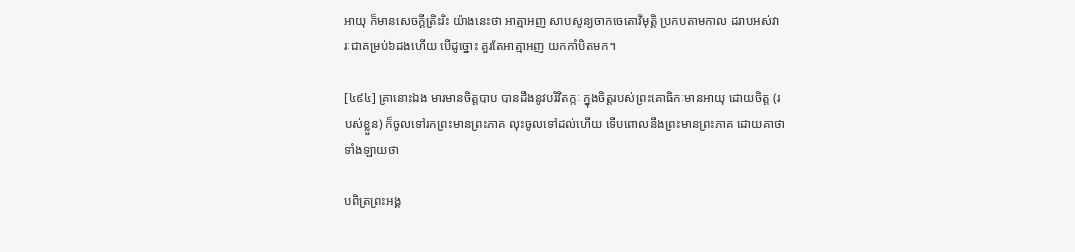អាយុ ក៏មានសេចក្តីត្រិះរិះ យ៉ាងនេះថា អាត្មាអញ សាបសូន្យចាកចេតោវិមុត្តិ ប្រកបតាមកាល ដរាបអស់វារៈជាគម្រប់៦ដងហើយ បើដូច្នោះ គួរតែអាត្មាអញ យកកាំបិតមក។

[៤៩៤] គ្រានោះឯង មារមានចិត្តបាប បានដឹងនូវបរិវិតក្កៈ ក្នុងចិត្តរបស់ព្រះគោធិកៈមានអាយុ ដោយចិត្ត (របស់ខ្លួន) ក៏ចូលទៅរកព្រះមានព្រះភាគ លុះចូលទៅដល់ហើយ ទើបពោលនឹងព្រះមានព្រះភាគ ដោយគាថាទាំងឡាយថា

បពិត្រព្រះអង្គ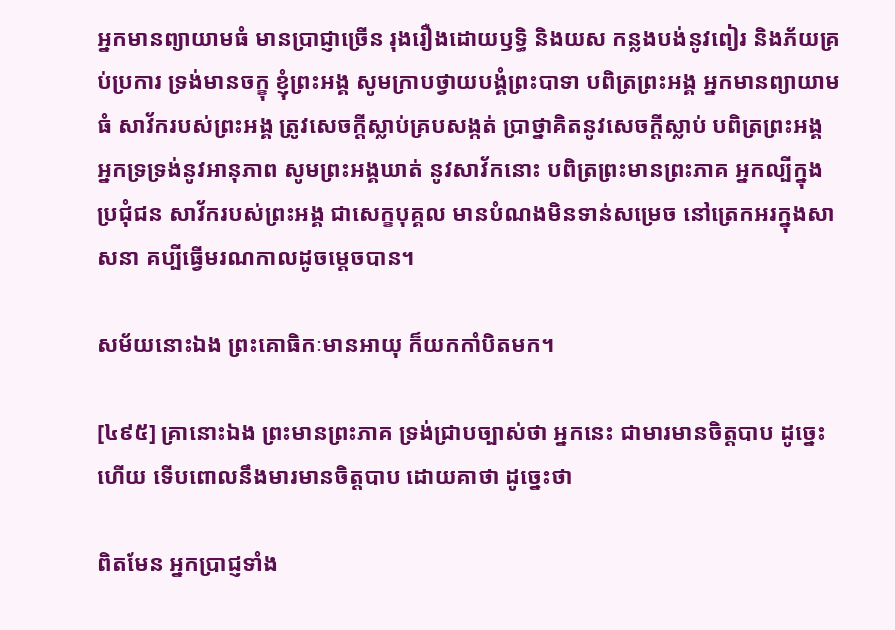អ្នកមានព្យាយាមធំ មានប្រាជ្ញាច្រើន រុងរឿងដោយឫទ្ធិ និងយស កន្លងបង់នូវពៀរ និងភ័យគ្រប់ប្រការ ទ្រង់មានចក្ខុ ខ្ញុំព្រះអង្គ សូមក្រាបថ្វាយបង្គំព្រះបាទា បពិត្រព្រះអង្គ អ្នកមានព្យាយាមធំ សាវ័ករបស់ព្រះអង្គ ត្រូវសេចក្តីស្លាប់គ្របសង្កត់ ប្រាថ្នាគិតនូវសេចក្តីស្លាប់ បពិត្រព្រះអង្គ អ្នកទ្រទ្រង់នូវអានុភាព សូមព្រះអង្គឃាត់ នូវសាវ័កនោះ បពិត្រព្រះមានព្រះភាគ អ្នកល្បីក្នុងប្រជុំជន សាវ័ករបស់ព្រះអង្គ ជាសេក្ខបុគ្គល មានបំណងមិនទាន់សម្រេច នៅត្រេកអរក្នុងសាសនា គប្បីធ្វើមរណកាលដូចម្តេចបាន។

សម័យនោះឯង ព្រះគោធិកៈមានអាយុ ក៏យកកាំបិតមក។

[៤៩៥] គ្រានោះឯង ព្រះមានព្រះភាគ ទ្រង់ជ្រាបច្បាស់ថា អ្នកនេះ ជាមារមានចិត្តបាប ដូច្នេះហើយ ទើបពោលនឹងមារមានចិត្តបាប ដោយគាថា ដូច្នេះថា

ពិតមែន អ្នកប្រាជ្ញទាំង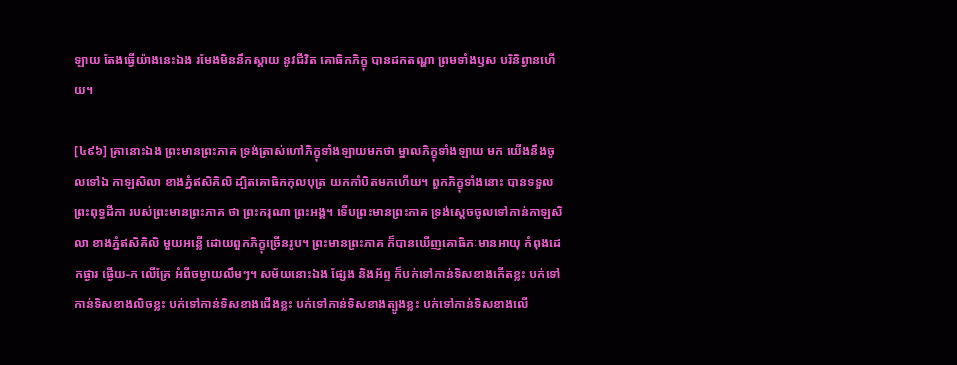ឡាយ តែងធ្វើយ៉ាងនេះឯង រមែងមិននឹកស្តាយ នូវជីវិត គោធិកភិក្ខុ បានដកតណ្ហា ព្រមទាំងឫស បរិនិព្វានហើយ។

[៤៩៦] គ្រានោះឯង ព្រះមានព្រះភាគ ទ្រង់ត្រាស់ហៅភិក្ខុទាំងឡាយមកថា ម្នាលភិក្ខុទាំងឡាយ មក យើងនឹងចូលទៅឯ កាឡសិលា ខាងភ្នំឥសិគិលិ ដ្បិតគោធិកកុលបុត្រ យកកាំបិតមកហើយ។ ពួកភិក្ខុទាំងនោះ បានទទួលព្រះពុទ្ធដីកា របស់ព្រះមានព្រះភាគ ថា ព្រះករុណា ព្រះអង្គ។ ទើបព្រះមានព្រះភាគ ទ្រង់ស្តេចចូលទៅកាន់កាឡសិលា ខាងភ្នំឥសិគិលិ មួយអន្លើ ដោយពួកភិក្ខុច្រើនរូប។ ព្រះមានព្រះភាគ ក៏បានឃើញគោធិកៈមានអាយុ កំពុងដេកផ្ងារ ផ្ងើយ-ក លើគ្រែ អំពីចម្ងាយលឹមៗ។ សម័យនោះឯង ផ្សែង និងអ័ព្ទ ក៏បក់ទៅកាន់ទិសខាងកើតខ្លះ បក់ទៅកាន់ទិសខាងលិចខ្លះ បក់ទៅកាន់ទិសខាងជើងខ្លះ បក់ទៅកាន់ទិសខាងត្បូងខ្លះ បក់ទៅកាន់ទិសខាងលើ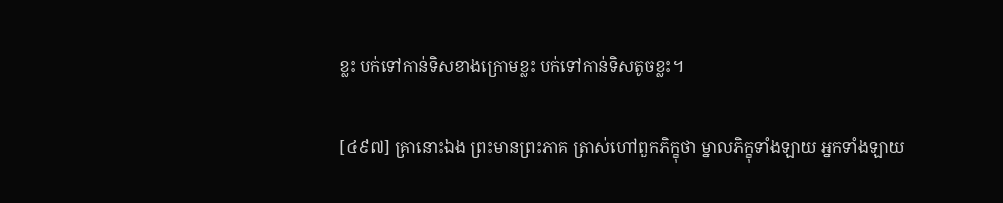ខ្លះ បក់ទៅកាន់ទិសខាងក្រោមខ្លះ បក់ទៅកាន់ទិសតូចខ្លះ។

[៤៩៧] គ្រានោះឯង ព្រះមានព្រះភាគ ត្រាស់ហៅពួកភិក្ខុថា ម្នាលភិក្ខុទាំងឡាយ អ្នកទាំងឡាយ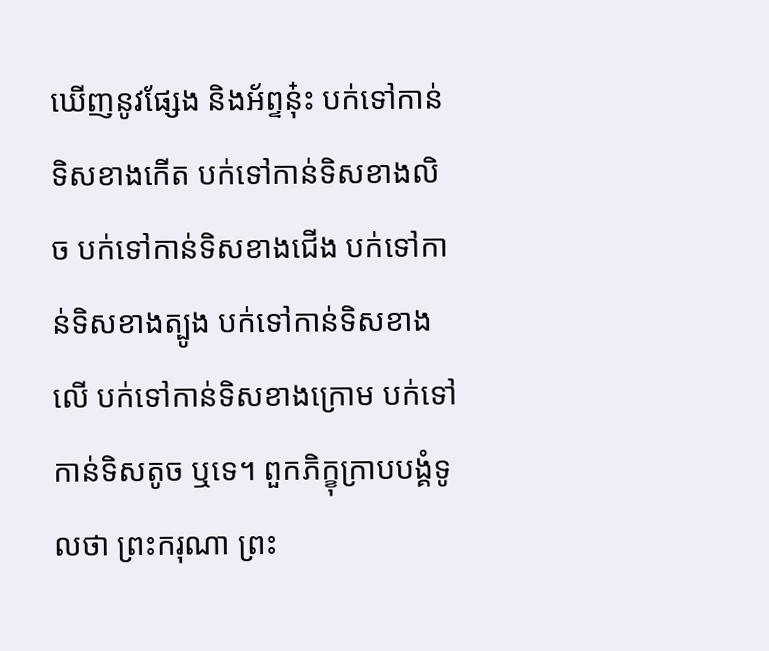ឃើញនូវផ្សែង និងអ័ព្ទនុ៎ះ បក់ទៅកាន់ទិសខាងកើត បក់ទៅកាន់ទិសខាងលិច បក់ទៅកាន់ទិសខាងជើង បក់ទៅកាន់ទិសខាងត្បូង បក់ទៅកាន់ទិសខាងលើ បក់ទៅកាន់ទិសខាងក្រោម បក់ទៅកាន់ទិសតូច ឬទេ។ ពួកភិក្ខុក្រាបបង្គំទូលថា ព្រះករុណា ព្រះ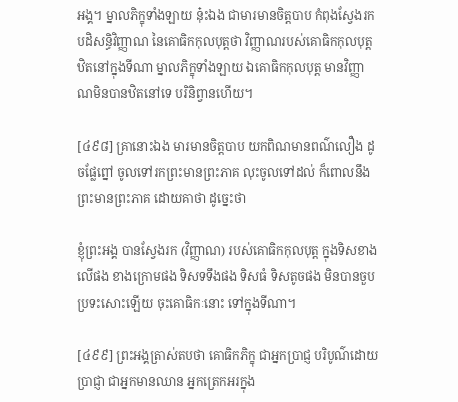អង្គ។ ម្នាលភិក្ខុទាំងឡាយ នុ៎ះឯង ជាមារមានចិត្តបាប កំពុងស្វែងរកបដិសន្ធិវិញ្ញាណ នៃគោធិកកុលបុត្តថា វិញ្ញាណរបស់គោធិកកុលបុត្ត ឋិតនៅក្នុងទីណា ម្នាលភិក្ខុទាំងឡាយ ឯគោធិកកុលបុត្ត មានវិញ្ញាណមិនបានឋិតនៅទេ បរិនិព្វានហើយ។

[៤៩៨] គ្រានោះឯង មារមានចិត្តបាប យកពិណមានពណ៌លឿង ដូចផ្លែព្នៅ ចូលទៅរកព្រះមានព្រះភាគ លុះចូលទៅដល់ ក៏ពោលនឹងព្រះមានព្រះភាគ ដោយគាថា ដូច្នេះថា

ខ្ញុំព្រះអង្គ បានស្វែងរក (វិញ្ញាណ) របស់គោធិកកុលបុត្ត ក្នុងទិសខាងលើផង ខាងក្រោមផង ទិសទទឹងផង ទិសធំ ទិសតូចផង មិនបានចួបប្រទះសោះឡើយ ចុះគោធិកៈនោះ ទៅក្នុងទីណា។

[៤៩៩] ព្រះអង្គត្រាស់តបថា គោធិកភិក្ខុ ជាអ្នកប្រាជ្ញ បរិបូណ៌ដោយប្រាជ្ញា ជាអ្នកមានឈាន អ្នកត្រេកអរក្នុង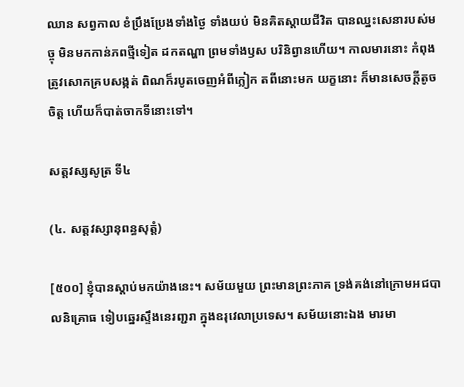ឈាន សព្វកាល ខំប្រឹងប្រែងទាំងថ្ងៃ ទាំងយប់ មិនគិតស្តាយជីវិត បានឈ្នះសេនារបស់មច្ចុ មិនមកកាន់ភពថ្មីទៀត ដកតណ្ហា ព្រមទាំងឫស បរិនិព្វានហើយ។ កាលមារនោះ កំពុងត្រូវសោកគ្របសង្កត់ ពិណក៏របូតចេញអំពីក្លៀក តពីនោះមក យក្ខនោះ ក៏មានសេចក្តីតូចចិត្ត ហើយក៏បាត់ចាកទីនោះទៅ។

សត្តវស្សសូត្រ ទី៤

(៤. សត្តវស្សានុពន្ធសុត្តំ)

[៥០០] ខ្ញុំបានស្តាប់មកយ៉ាងនេះ។ សម័យមួយ ព្រះមានព្រះភាគ ទ្រង់គង់នៅក្រោមអជបាលនិគ្រោធ ទៀបឆ្នេរស្ទឹងនេរញ្ជរា ក្នុងឧរុវេលាប្រទេស។ សម័យនោះឯង មារមា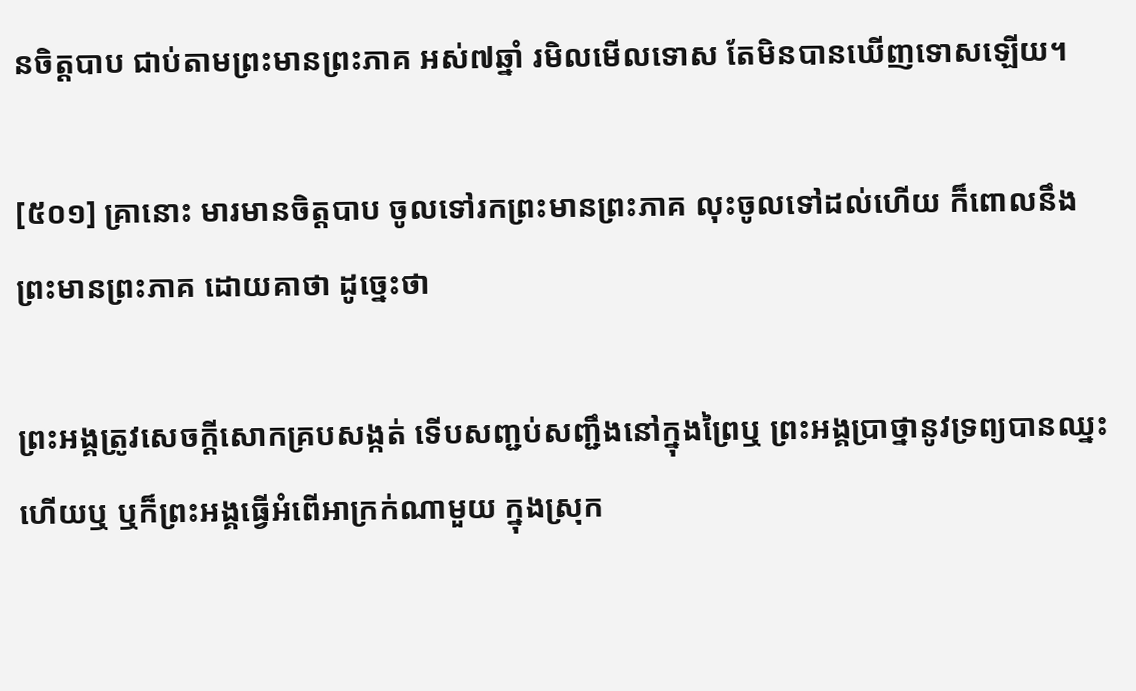នចិត្តបាប ជាប់តាមព្រះមានព្រះភាគ អស់៧ឆ្នាំ រមិលមើលទោស តែមិនបានឃើញទោសឡើយ។

[៥០១] គ្រានោះ មារមានចិត្តបាប ចូលទៅរកព្រះមានព្រះភាគ លុះចូលទៅដល់ហើយ ក៏ពោលនឹងព្រះមានព្រះភាគ ដោយគាថា ដូច្នេះថា

ព្រះអង្គត្រូវសេចក្តីសោកគ្របសង្កត់ ទើបសញ្ជប់សញ្ជឹងនៅក្នុងព្រៃឬ ព្រះអង្គប្រាថ្នានូវទ្រព្យបានឈ្នះហើយឬ ឬក៏ព្រះអង្គធ្វើអំពើអាក្រក់ណាមួយ ក្នុងស្រុក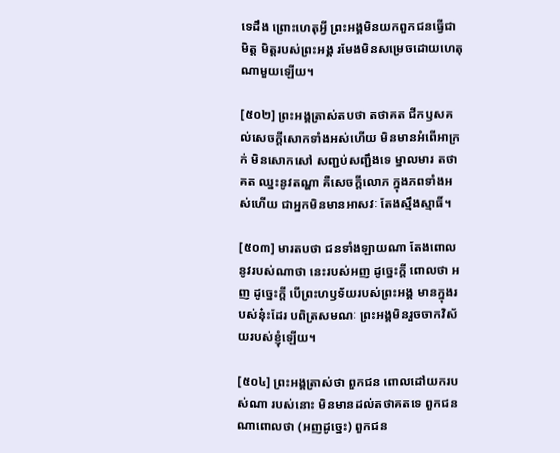ទេដឹង ព្រោះហេតុអ្វី ព្រះអង្គមិនយកពួកជនធ្វើជាមិត្ត មិត្តរបស់ព្រះអង្គ រមែងមិនសម្រេចដោយហេតុណាមួយឡើយ។

[៥០២] ព្រះអង្គត្រាស់តបថា តថាគត ជីកឫសគល់សេចក្តីសោកទាំងអស់ហើយ មិនមានអំពើអាក្រក់ មិនសោកសៅ សញ្ជប់សញ្ជឹងទេ ម្នាលមារ តថាគត ឈ្នះនូវតណ្ហា គឺសេចក្តីលោភ ក្នុងភពទាំងអស់ហើយ ជាអ្នកមិនមានអាសវៈ តែងស្មឹងស្មាធិ៍។

[៥០៣] មារតបថា ជនទាំងឡាយណា តែងពោលនូវរបស់ណាថា នេះរបស់អញ ដូច្នេះក្តី ពោលថា អញ ដូច្នេះក្តី បើព្រះហឫទ័យរបស់ព្រះអង្គ មានក្នុងរបស់នុ៎ះដែរ បពិត្រសមណៈ ព្រះអង្គមិនរួចចាកវិស័យរបស់ខ្ញុំឡើយ។

[៥០៤] ព្រះអង្គត្រាស់ថា ពួកជន ពោលដៅយករបស់ណា របស់នោះ មិនមានដល់តថាគតទេ ពួកជនណាពោលថា (អញដូច្នេះ) ពួកជន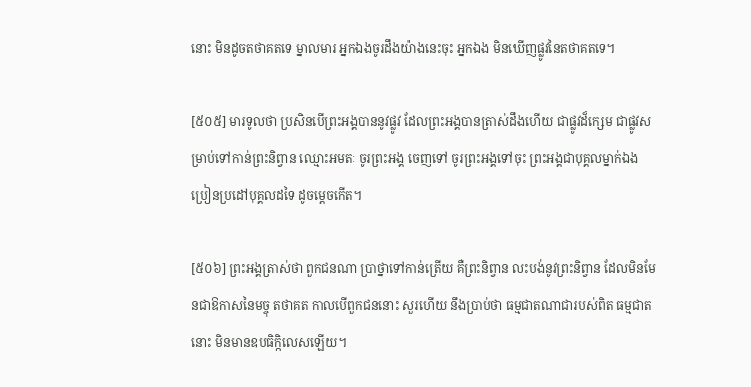នោះ មិនដូចតថាគតទេ ម្នាលមារ អ្នកឯងចូរដឹងយ៉ាងនេះចុះ អ្នកឯង មិនឃើញផ្លូវនៃតថាគតទេ។

[៥០៥] មារទូលថា ប្រសិនបើព្រះអង្គបាននូវផ្លូវ ដែលព្រះអង្គបានត្រាស់ដឹងហើយ ជាផ្លូវដ៏ក្សេម ជាផ្លូវសម្រាប់ទៅកាន់ព្រះនិព្វាន ឈ្មោះអមតៈ ចូរព្រះអង្គ ចេញទៅ ចូរព្រះអង្គទៅចុះ ព្រះអង្គជាបុគ្គលម្នាក់ឯង ប្រៀនប្រដៅបុគ្គលដទៃ ដូចម្តេចកើត។

[៥០៦] ព្រះអង្គត្រាស់ថា ពួកជនណា ប្រាថ្នាទៅកាន់ត្រើយ គឺព្រះនិព្វាន លះបង់នូវព្រះនិព្វាន ដែលមិនមែនជាឱកាសនៃមច្ចុ តថាគត កាលបើពួកជននោះ សួរហើយ នឹងប្រាប់ថា ធម្មជាតណាជារបស់ពិត ធម្មជាតនោះ មិនមានឧបធិក្កិលេសឡើយ។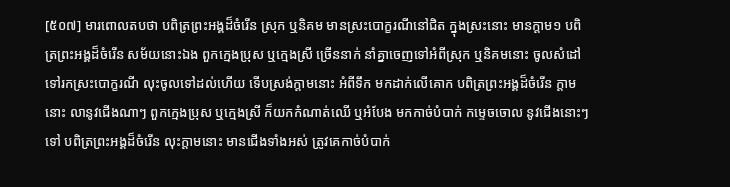[៥០៧] មារពោលតបថា បពិត្រព្រះអង្គដ៏ចំរើន ស្រុក ឬនិគម មានស្រះបោក្ខរណីនៅជិត ក្នុងស្រះនោះ មានក្តាម១ បពិត្រព្រះអង្គដ៏ចំរើន សម័យនោះឯង ពួកក្មេងប្រុស ឬក្មេងស្រី ច្រើននាក់ នាំគ្នាចេញទៅអំពីស្រុក ឬនិគមនោះ ចូលសំដៅទៅរកស្រះបោក្ខរណី លុះចូលទៅដល់ហើយ ទើបស្រង់ក្តាមនោះ អំពីទឹក មកដាក់លើគោក បពិត្រព្រះអង្គដ៏ចំរើន ក្តាមនោះ លានូវជើងណាៗ ពួកក្មេងប្រុស ឬក្មេងស្រី ក៏យកកំណាត់ឈើ ឬអំបែង មកកាច់បំបាក់ កម្ទេចចោល នូវជើងនោះៗទៅ បពិត្រព្រះអង្គដ៏ចំរើន លុះក្តាមនោះ មានជើងទាំងអស់ ត្រូវគេកាច់បំបាក់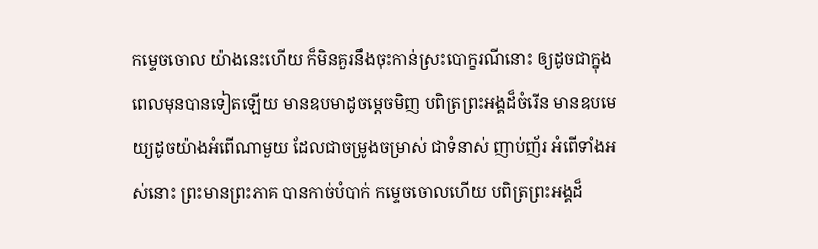កម្ទេចចោល យ៉ាងនេះហើយ ក៏មិនគួរនឹងចុះកាន់ស្រះបោក្ខរណីនោះ ឲ្យដូចជាក្នុងពេលមុនបានទៀតឡើយ មានឧបមាដូចម្តេចមិញ បពិត្រព្រះអង្គដ៏ចំរើន មានឧបមេយ្យដូចយ៉ាងអំពើណាមួយ ដែលជាចម្រូងចម្រាស់ ជាទំនាស់ ញាប់ញ័រ អំពើទាំងអស់នោះ ព្រះមានព្រះភាគ បានកាច់បំបាក់ កម្ទេចចោលហើយ បពិត្រព្រះអង្គដ៏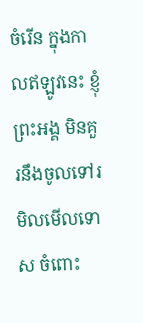ចំរើន ក្នុងកាលឥឡូវនេះ ខ្ញុំព្រះអង្គ មិនគួរនឹងចូលទៅរមិលមើលទោស ចំពោះ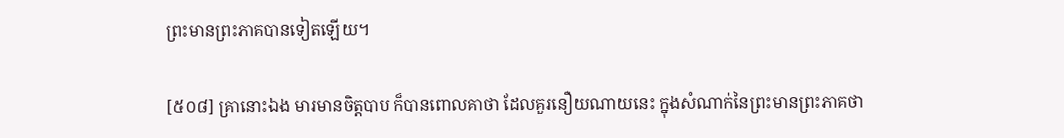ព្រះមានព្រះភាគបានទៀតឡើយ។

[៥០៨] គ្រានោះឯង មារមានចិត្តបាប ក៏បានពោលគាថា ដែលគួរនឿយណាយនេះ ក្នុងសំណាក់នៃព្រះមានព្រះភាគថា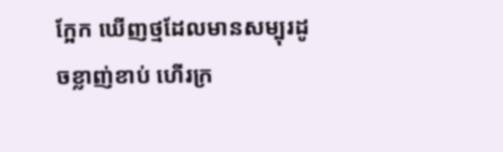ក្អែក ឃើញថ្មដែលមានសម្បុរដូចខ្លាញ់ខាប់ ហើរក្រ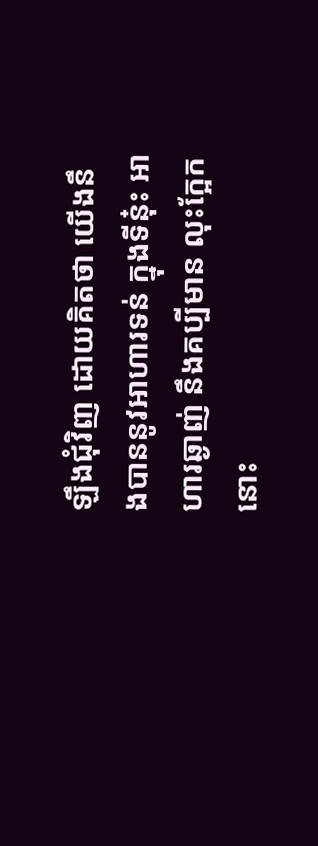ឡឹងជុំវិញ ដោយគិតថា យើងនឹងបាននូវអាហារទន់ ក្នុងទីនុ៎ះ អាហារឆ្ងាញ់ នឹងគប្បីមាន លុះក្អែកនោះ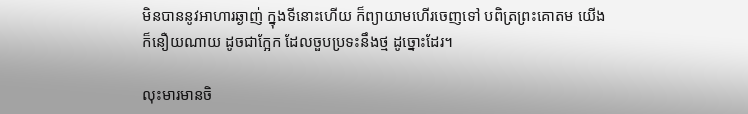មិនបាននូវអាហារឆ្ងាញ់ ក្នុងទីនោះហើយ ក៏ព្យាយាមហើរចេញទៅ បពិត្រព្រះគោតម យើងក៏នឿយណាយ ដូចជាក្អែក ដែលចួបប្រទះនឹងថ្ម ដូច្នោះដែរ។

លុះមារមានចិ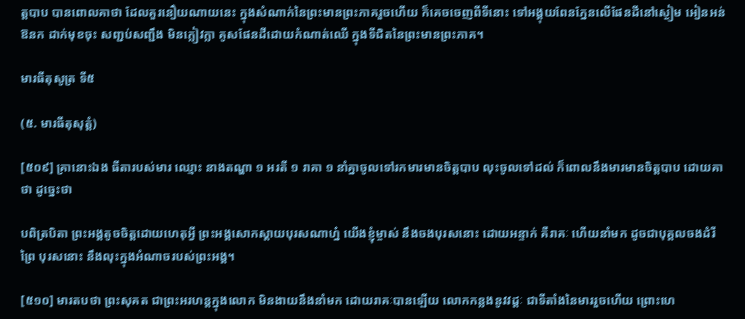ត្តបាប បានពោលគាថា ដែលគួរនឿយណាយនេះ ក្នុងសំណាក់នៃព្រះមានព្រះភាគរួចហើយ ក៏គេចចេញពីទីនោះ ទៅអង្គុយពែនភ្នែនលើផែនដីនៅស្ងៀម អៀនអន់ ឱនក ដាក់មុខចុះ សញ្ជប់សញ្ជឹង មិនក្លៀវក្លា គូសផែនដីដោយកំណាត់ឈើ ក្នុងទីជិតនៃព្រះមានព្រះភាគ។

មារធីតុសូត្រ ទី៥

(៥. មារធីតុសុត្តំ)

[៥០៩] គ្រានោះឯង ធីតារបស់មារ ឈ្មោះ នាងតណ្ហា ១ អរតី ១ រាគា ១ នាំគ្នាចូលទៅរកមារមានចិត្តបាប លុះចូលទៅដល់ ក៏ពោលនឹងមារមានចិត្តបាប ដោយគាថា ដូច្នេះថា

បពិត្របិតា ព្រះអង្គតូចចិត្តដោយហេតុអ្វី ព្រះអង្គសោកស្តាយបុរសណាហ្ន៎ យើងខ្ញុំម្ចាស់ នឹងចងបុរសនោះ ដោយអន្ទាក់ គឺរាគៈ ហើយនាំមក ដូចជាបុគ្គលចងដំរីព្រៃ បុរសនោះ នឹងលុះក្នុងអំណាចរបស់ព្រះអង្គ។

[៥១០] មារតបថា ព្រះសុគត ជាព្រះអរហន្តក្នុងលោក មិនងាយនឹងនាំមក ដោយរាគៈបានឡើយ លោកកន្លងនូវវដ្តៈ ជាទីតាំងនៃមាររួចហើយ ព្រោះហេ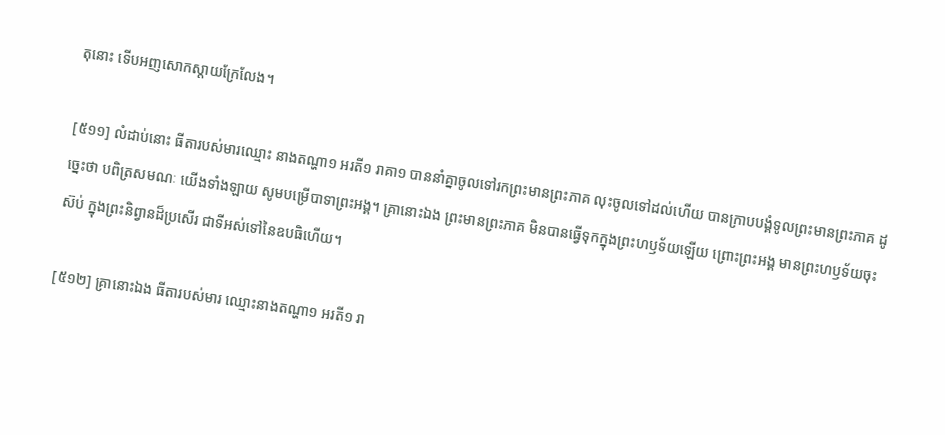តុនោះ ទើបអញសោកស្តាយក្រែលែង។

[៥១១] លំដាប់នោះ ធីតារបស់មារឈ្មោះ នាងតណ្ហា១ អរតី១ រាគា១ បាននាំគ្នាចូលទៅរកព្រះមានព្រះភាគ លុះចូលទៅដល់ហើយ បានក្រាបបង្គំទូលព្រះមានព្រះភាគ ដូច្នេះថា បពិត្រសមណៈ យើងទាំងឡាយ សូមបម្រើបាទាព្រះអង្គ។ គ្រានោះឯង ព្រះមានព្រះភាគ មិនបានធ្វើទុកក្នុងព្រះហឫទ័យឡើយ ព្រោះព្រះអង្គ មានព្រះហឫទ័យចុះស៊ប់ ក្នុងព្រះនិព្វានដ៏ប្រសើរ ជាទីអស់ទៅនៃឧបធិហើយ។

[៥១២] គ្រានោះឯង ធីតារបស់មារ ឈ្មោះនាងតណ្ហា១ អរតី១ រា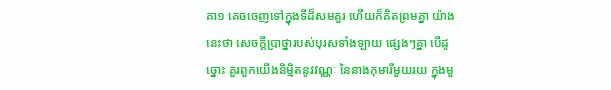គា១ គេចចេញទៅក្នុងទីដ៏សមគួរ ហើយក៏គិតព្រមគ្នា យ៉ាងនេះថា សេចក្តីប្រាថ្នារបស់បុរសទាំងឡាយ ផ្សេងៗគ្នា បើដូច្នោះ គួរពួកយើងនិម្មិតនូវវណ្ណៈ នៃនាងកុមារីមួយរយ ក្នុងមួ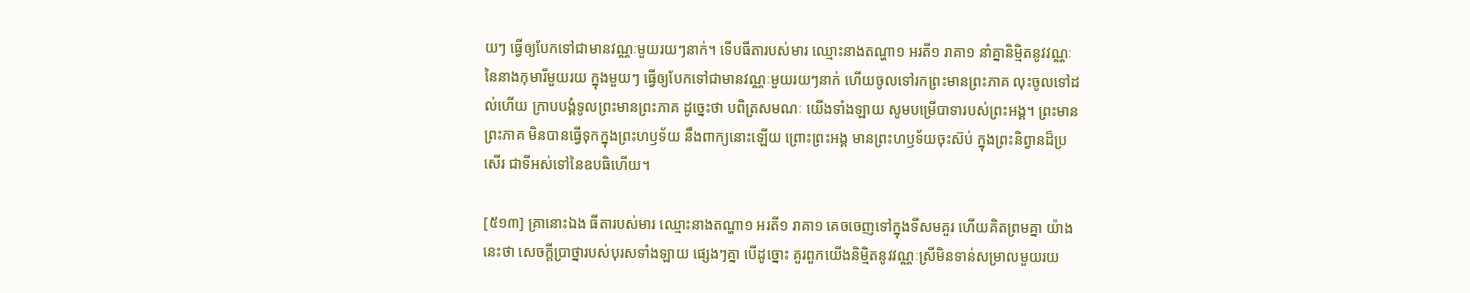យៗ ធ្វើឲ្យបែកទៅជាមានវណ្ណៈមួយរយៗនាក់។ ទើបធីតារបស់មារ ឈ្មោះនាងតណ្ហា១ អរតី១ រាគា១ នាំគ្នានិម្មិតនូវវណ្ណៈ នៃនាងកុមារីមួយរយ ក្នុងមួយៗ ធ្វើឲ្យបែកទៅជាមានវណ្ណៈមួយរយៗនាក់ ហើយចូលទៅរកព្រះមានព្រះភាគ លុះចូលទៅដល់ហើយ ក្រាបបង្គំទូលព្រះមានព្រះភាគ ដូច្នេះថា បពិត្រសមណៈ យើងទាំងឡាយ សូមបម្រើបាទារបស់ព្រះអង្គ។ ព្រះមានព្រះភាគ មិនបានធ្វើទុកក្នុងព្រះហឫទ័យ នឹងពាក្យនោះឡើយ ព្រោះព្រះអង្គ មានព្រះហឫទ័យចុះស៊ប់ ក្នុងព្រះនិព្វានដ៏ប្រសើរ ជាទីអស់ទៅនៃឧបធិហើយ។

[៥១៣] គ្រានោះឯង ធីតារបស់មារ ឈ្មោះនាងតណ្ហា១ អរតី១ រាគា១ គេចចេញទៅក្នុងទីសមគួរ ហើយគិតព្រមគ្នា យ៉ាងនេះថា សេចក្តីប្រាថ្នារបស់បុរសទាំងឡាយ ផ្សេងៗគ្នា បើដូច្នោះ គួរពួកយើងនិម្មិតនូវវណ្ណៈស្រីមិនទាន់សម្រាលមួយរយ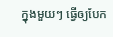ក្នុងមួយៗ ធ្វើឲ្យបែក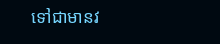ទៅជាមានវ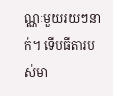ណ្ណៈមួយរយៗនាក់។ ទើបធីតារបស់មា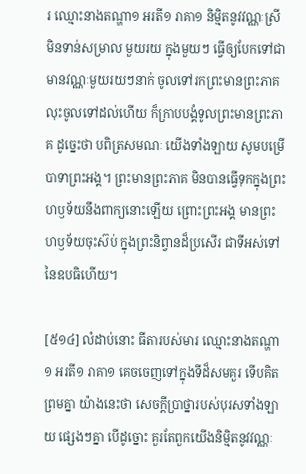រ ឈ្មោះនាងតណ្ហា១ អរតី១ រាគា១ និម្មិតនូវវណ្ណៈស្រីមិនទាន់សម្រាល មួយរយ ក្នុងមួយៗ ធ្វើឲ្យបែកទៅជាមានវណ្ណៈមួយរយៗនាក់ ចូលទៅរកព្រះមានព្រះភាគ លុះចូលទៅដល់ហើយ ក៏ក្រាបបង្គំទូលព្រះមានព្រះភាគ ដូច្នេះថា បពិត្រសមណៈ យើងទាំងឡាយ សូមបម្រើបាទាព្រះអង្គ។ ព្រះមានព្រះភាគ មិនបានធ្វើទុកក្នុងព្រះហឫទ័យនឹងពាក្យនោះឡើយ ព្រោះព្រះអង្គ មានព្រះហឫទ័យចុះស៊ប់ ក្នុងព្រះនិព្វានដ៏ប្រសើរ ជាទីអស់ទៅនៃឧបធិហើយ។

[៥១៤] លំដាប់នោះ ធីតារបស់មារ ឈ្មោះនាងតណ្ហា១ អរតី១ រាគា១ គេចចេញទៅក្នុងទីដ៏សមគួរ ទើបគិតព្រមគ្នា យ៉ាងនេះថា សេចក្តីប្រាថ្នារបស់បុរសទាំងឡាយ ផ្សេងៗគ្នា បើដូច្នោះ គួរតែពួកយើងនិម្មិតនូវវណ្ណៈ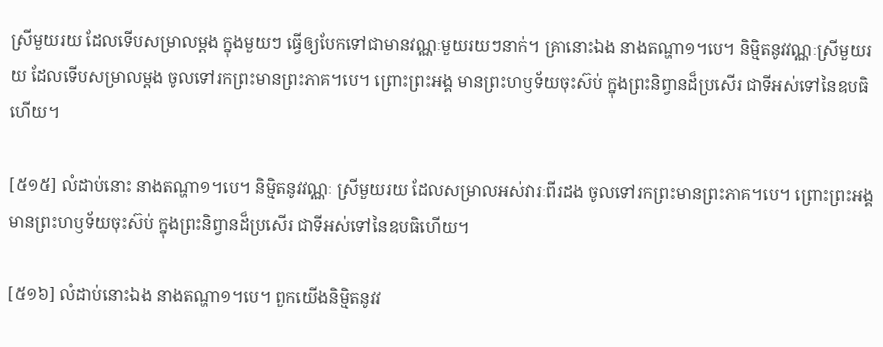ស្រីមួយរយ ដែលទើបសម្រាលម្តង ក្នុងមួយៗ ធ្វើឲ្យបែកទៅជាមានវណ្ណៈមួយរយៗនាក់។ គ្រានោះឯង នាងតណ្ហា១។បេ។ និម្មិតនូវវណ្ណៈស្រីមួយរយ ដែលទើបសម្រាលម្តង ចូលទៅរកព្រះមានព្រះភាគ។បេ។ ព្រោះព្រះអង្គ មានព្រះហឫទ័យចុះស៊ប់ ក្នុងព្រះនិព្វានដ៏ប្រសើរ ជាទីអស់ទៅនៃឧបធិហើយ។

[៥១៥] លំដាប់នោះ នាងតណ្ហា១។បេ។ និម្មិតនូវវណ្ណៈ ស្រីមួយរយ ដែលសម្រាលអស់វារៈពីរដង ចូលទៅរកព្រះមានព្រះភាគ។បេ។ ព្រោះព្រះអង្គ មានព្រះហឫទ័យចុះស៊ប់ ក្នុងព្រះនិព្វានដ៏ប្រសើរ ជាទីអស់ទៅនៃឧបធិហើយ។

[៥១៦] លំដាប់នោះឯង នាងតណ្ហា១។បេ។ ពួកយើងនិម្មិតនូវវ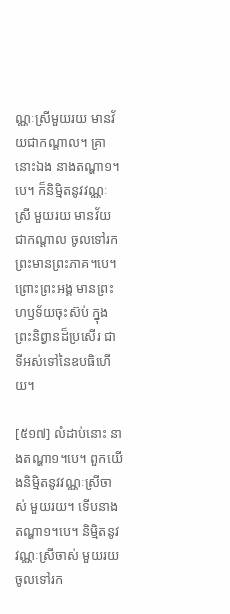ណ្ណៈស្រីមួយរយ មានវ័យជាកណ្តាល។ គ្រានោះឯង នាងតណ្ហា១។បេ។ ក៏និម្មិតនូវវណ្ណៈស្រី មួយរយ មានវ័យជាកណ្តាល ចូលទៅរកព្រះមានព្រះភាគ។បេ។ ព្រោះព្រះអង្គ មានព្រះហឫទ័យចុះស៊ប់ ក្នុងព្រះនិព្វានដ៏ប្រសើរ ជាទីអស់ទៅនៃឧបធិហើយ។

[៥១៧] លំដាប់នោះ នាងតណ្ហា១។បេ។ ពួកយើងនិម្មិតនូវវណ្ណៈស្រីចាស់ មួយរយ។ ទើបនាងតណ្ហា១។បេ។ និម្មិតនូវវណ្ណៈស្រីចាស់ មួយរយ ចូលទៅរក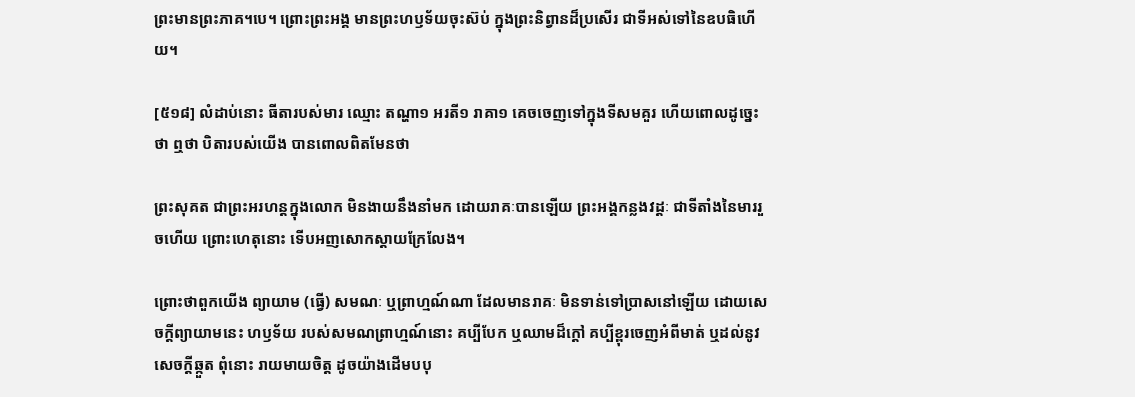ព្រះមានព្រះភាគ។បេ។ ព្រោះព្រះអង្គ មានព្រះហឫទ័យចុះស៊ប់ ក្នុងព្រះនិព្វានដ៏ប្រសើរ ជាទីអស់ទៅនៃឧបធិហើយ។

[៥១៨] លំដាប់នោះ ធីតារបស់មារ ឈ្មោះ តណ្ហា១ អរតី១ រាគា១ គេចចេញទៅក្នុងទីសមគួរ ហើយពោលដូច្នេះថា ឮថា បិតារបស់យើង បានពោលពិតមែនថា

ព្រះសុគត ជាព្រះអរហន្តក្នុងលោក មិនងាយនឹងនាំមក ដោយរាគៈបានឡើយ ព្រះអង្គកន្លងវដ្តៈ ជាទីតាំងនៃមាររួចហើយ ព្រោះហេតុនោះ ទើបអញសោកស្តាយក្រែលែង។

ព្រោះថាពួកយើង ព្យាយាម (ធ្វើ) សមណៈ ឬព្រាហ្មណ៍ណា ដែលមានរាគៈ មិនទាន់ទៅប្រាសនៅឡើយ ដោយសេចក្តីព្យាយាមនេះ ហឫទ័យ របស់សមណព្រាហ្មណ៍នោះ គប្បីបែក ឬឈាមដ៏ក្តៅ គប្បីខ្ពុរចេញអំពីមាត់ ឬដល់នូវសេចក្តីឆ្កួត ពុំនោះ រាយមាយចិត្ត ដូចយ៉ាងដើមបបុ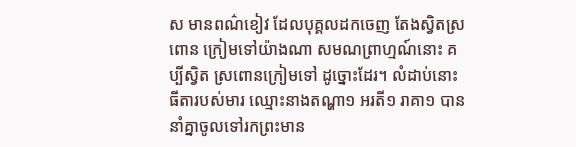ស មានពណ៌ខៀវ ដែលបុគ្គលដកចេញ តែងស្វិតស្រពោន ក្រៀមទៅយ៉ាងណា សមណព្រាហ្មណ៍នោះ គប្បីស្វិត ស្រពោនក្រៀមទៅ ដូច្នោះដែរ។ លំដាប់នោះ ធីតារបស់មារ ឈ្មោះនាងតណ្ហា១ អរតី១ រាគា១ បាននាំគ្នាចូលទៅរកព្រះមាន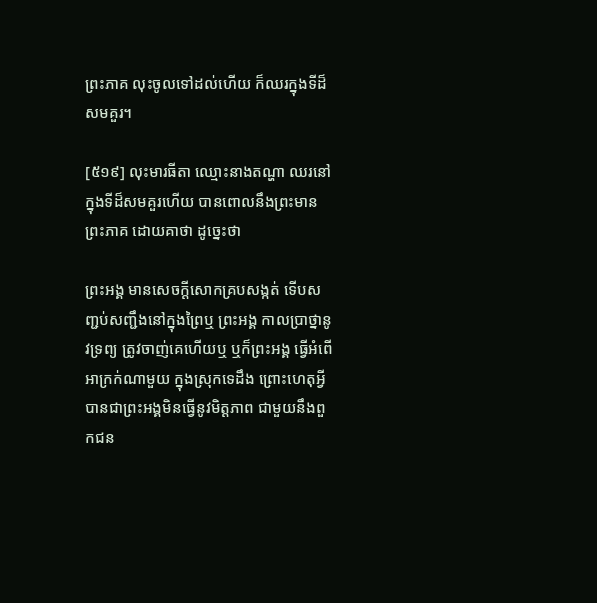ព្រះភាគ លុះចូលទៅដល់ហើយ ក៏ឈរក្នុងទីដ៏សមគួរ។

[៥១៩] លុះមារធីតា ឈ្មោះនាងតណ្ហា ឈរនៅក្នុងទីដ៏សមគួរហើយ បានពោលនឹងព្រះមានព្រះភាគ ដោយគាថា ដូច្នេះថា

ព្រះអង្គ មានសេចក្តីសោកគ្របសង្កត់ ទើបសញ្ជប់សញ្ជឹងនៅក្នុងព្រៃឬ ព្រះអង្គ កាលប្រាថ្នានូវទ្រព្យ ត្រូវចាញ់គេហើយឬ ឬក៏ព្រះអង្គ ធ្វើអំពើអាក្រក់ណាមួយ ក្នុងស្រុកទេដឹង ព្រោះហេតុអ្វី បានជាព្រះអង្គមិនធ្វើនូវមិត្តភាព ជាមួយនឹងពួកជន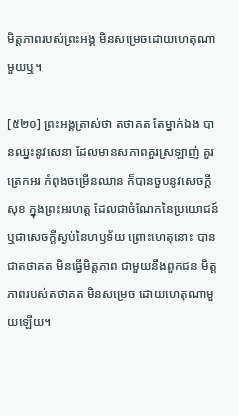មិត្តភាពរបស់ព្រះអង្គ មិនសម្រេចដោយហេតុណាមួយឬ។

[៥២០] ព្រះអង្គត្រាស់ថា តថាគត តែម្នាក់ឯង បានឈ្នះនូវសេនា ដែលមានសភាពគួរស្រឡាញ់ គួរត្រេកអរ កំពុងចម្រើនឈាន ក៏បានចួបនូវសេចក្តីសុខ ក្នុងព្រះអរហត្ត ដែលជាចំណែកនៃប្រយោជន៍ ឬជាសេចក្តីស្ងប់នៃហឫទ័យ ព្រោះហេតុនោះ បានជាតថាគត មិនធ្វើមិត្តភាព ជាមួយនឹងពួកជន មិត្តភាពរបស់តថាគត មិនសម្រេច ដោយហេតុណាមួយឡើយ។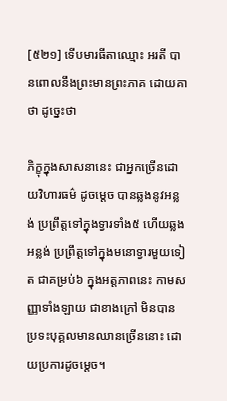[៥២១] ទើបមារធីតាឈ្មោះ អរតី បានពោលនឹងព្រះមានព្រះភាគ ដោយគាថា ដូច្នេះថា

ភិក្ខុក្នុងសាសនានេះ ជាអ្នកច្រើនដោយវិហារធម៌ ដូចម្តេច បានឆ្លងនូវអន្លង់ ប្រព្រឹត្តទៅក្នុងទ្វារទាំង៥ ហើយឆ្លងអន្លង់ ប្រព្រឹត្តទៅក្នុងមនោទ្វារមួយទៀត ជាគម្រប់៦ ក្នុងអត្តភាពនេះ កាមសញ្ញាទាំងឡាយ ជាខាងក្រៅ មិនបានប្រទះបុគ្គលមានឈានច្រើននោះ ដោយប្រការដូចម្តេច។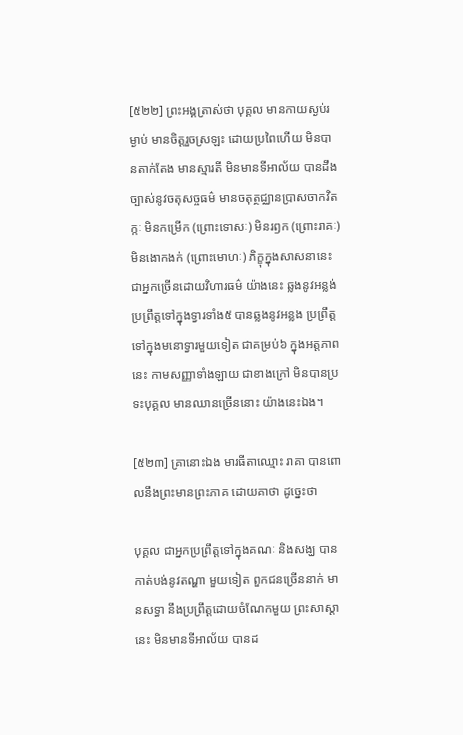[៥២២] ព្រះអង្គត្រាស់ថា បុគ្គល មានកាយស្ងប់រម្ងាប់ មានចិត្តរួចស្រឡះ ដោយប្រពៃហើយ មិនបានតាក់តែង មានស្មារតី មិនមានទីអាល័យ បានដឹងច្បាស់នូវចតុសច្ចធម៌ មានចតុត្ថជ្ឈានប្រាសចាកវិតក្កៈ មិនកម្រើក (ព្រោះទោសៈ) មិនរឭក (ព្រោះរាគៈ) មិនងោកងក់ (ព្រោះមោហៈ) ភិក្ខុក្នុងសាសនានេះ ជាអ្នកច្រើនដោយវិហារធម៌ យ៉ាងនេះ ឆ្លងនូវអន្លង់ ប្រព្រឹត្តទៅក្នុងទ្វារទាំង៥ បានឆ្លងនូវអន្លង ប្រព្រឹត្តទៅក្នុងមនោទ្វារមួយទៀត ជាគម្រប់៦ ក្នុងអត្តភាពនេះ កាមសញ្ញាទាំងឡាយ ជាខាងក្រៅ មិនបានប្រទះបុគ្គល មានឈានច្រើននោះ យ៉ាងនេះឯង។

[៥២៣] គ្រានោះឯង មារធីតាឈ្មោះ រាគា បានពោលនឹងព្រះមានព្រះភាគ ដោយគាថា ដូច្នេះថា

បុគ្គល ជាអ្នកប្រព្រឹត្តទៅក្នុងគណៈ និងសង្ឃ បានកាត់បង់នូវតណ្ហា មួយទៀត ពួកជនច្រើននាក់ មានសទ្ធា នឹងប្រព្រឹត្តដោយចំណែកមួយ ព្រះសាស្តានេះ មិនមានទីអាល័យ បានដ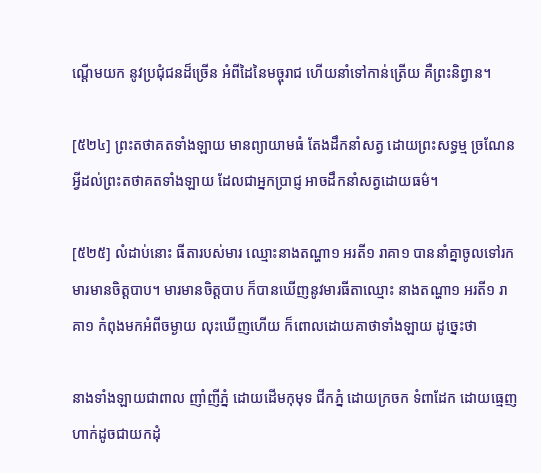ណ្តើមយក នូវប្រជុំជនដ៏ច្រើន អំពីដៃនៃមច្ចុរាជ ហើយនាំទៅកាន់ត្រើយ គឺព្រះនិព្វាន។

[៥២៤] ព្រះតថាគតទាំងឡាយ មានព្យាយាមធំ តែងដឹកនាំសត្វ ដោយព្រះសទ្ធម្ម ច្រណែនអ្វីដល់ព្រះតថាគតទាំងឡាយ ដែលជាអ្នកប្រាជ្ញ អាចដឹកនាំសត្វដោយធម៌។

[៥២៥] លំដាប់នោះ ធីតារបស់មារ ឈ្មោះនាងតណ្ហា១ អរតី១ រាគា១ បាននាំគ្នាចូលទៅរកមារមានចិត្តបាប។ មារមានចិត្តបាប ក៏បានឃើញនូវមារធីតាឈ្មោះ នាងតណ្ហា១ អរតី១ រាគា១ កំពុងមកអំពីចម្ងាយ លុះឃើញហើយ ក៏ពោលដោយគាថាទាំងឡាយ ដូច្នេះថា

នាងទាំងឡាយជាពាល ញាំញីភ្នំ ដោយដើមកុមុទ ជីកភ្នំ ដោយក្រចក ទំពាដែក ដោយធ្មេញ ហាក់ដូចជាយកដុំ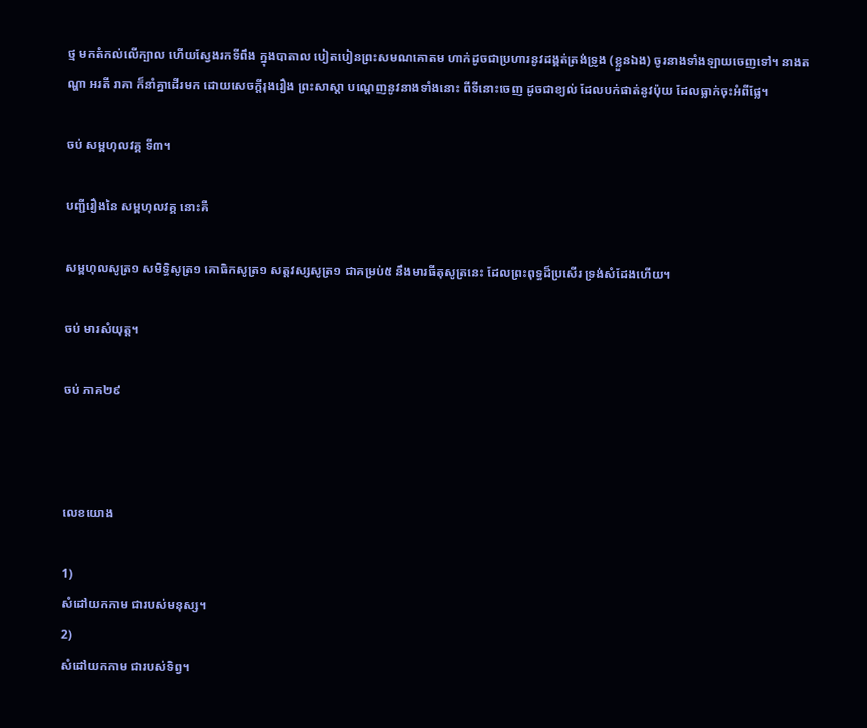ថ្ម មកតំកល់លើក្បាល ហើយស្វែងរកទីពឹង ក្នុងបាតាល បៀតបៀនព្រះសមណគោតម ហាក់ដូចជាប្រហារនូវដង្គត់ត្រង់ទ្រូង (ខ្លួនឯង) ចូរនាងទាំងឡាយចេញទៅ។ នាងតណ្ហា អរតី រាគា ក៏នាំគ្នាដើរមក ដោយសេចក្តីរុងរឿង ព្រះសាស្តា បណ្តេញនូវនាងទាំងនោះ ពីទីនោះចេញ ដូចជាខ្យល់ ដែលបក់ផាត់នូវប៉ុយ ដែលធ្លាក់ចុះអំពីផ្លែ។

ចប់ សម្ពហុលវគ្គ ទី៣។

បញ្ជីរឿងនៃ សម្ពហុលវគ្គ នោះគឺ

សម្ពហុលសូត្រ១ សមិទ្ធិសូត្រ១ គោធិកសូត្រ១ សត្តវស្សសូត្រ១ ជាគម្រប់៥ នឹងមារធីតុសូត្រនេះ ដែលព្រះពុទ្ធដ៏ប្រសើរ ទ្រង់សំដែងហើយ។

ចប់ មារសំយុត្ត។

ចប់ ភាគ២៩



លេខយោង

1)
សំដៅយកកាម ជារបស់មនុស្ស។
2)
សំដៅយកកាម ជារបស់ទិព្វ។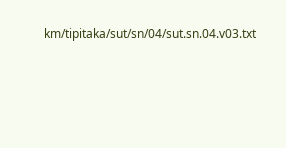km/tipitaka/sut/sn/04/sut.sn.04.v03.txt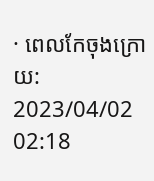· ពេលកែចុងក្រោយ: 2023/04/02 02:18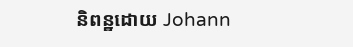និពន្ឋដោយ Johann